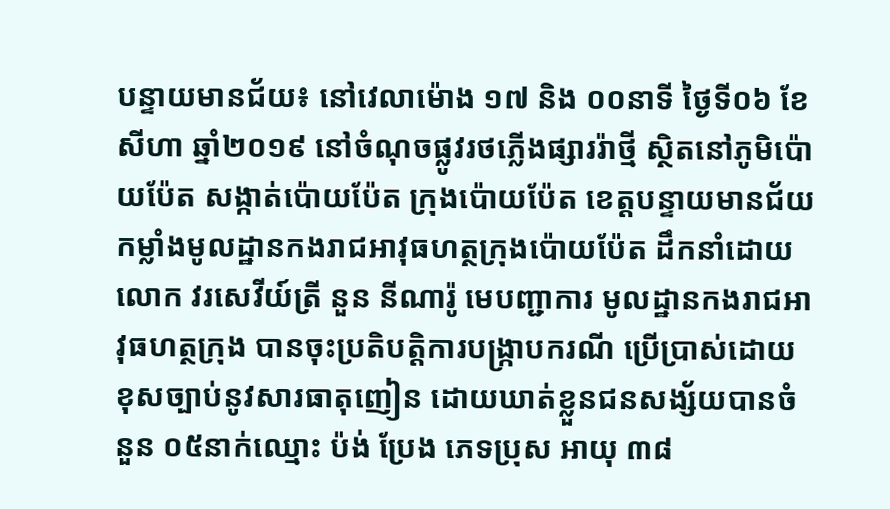បន្ទាយមានជ័យ៖ នៅវេលាម៉ោង ១៧ និង ០០នាទី ថ្ងៃទី០៦ ខែសីហា ឆ្នាំ២០១៩ នៅចំណុចផ្លូវរថភ្លើងផ្សាររ៉ាថ្មី ស្ថិតនៅភូមិប៉ោយប៉ែត សង្កាត់ប៉ោយប៉ែត ក្រុងប៉ោយប៉ែត ខេត្តបន្ទាយមានជ័យ កម្លាំងមូលដ្ឋានកងរាជអាវុធហត្ថក្រុងប៉ោយប៉ែត ដឹកនាំដោយលោក វរសេវីយ៍ត្រី នួន នីណារ៉ូ មេបញ្ជាការ មូលដ្ឋានកងរាជអាវុធហត្ថក្រុង បានចុះប្រតិបត្តិការបង្រ្កាបករណី ប្រើប្រាស់ដោយខុសច្បាប់នូវសារធាតុញៀន ដោយឃាត់ខ្លួនជនសង្ស័យបានចំនួន ០៥នាក់ឈ្មោះ ប៉ង់ ប្រែង ភេទប្រុស អាយុ ៣៨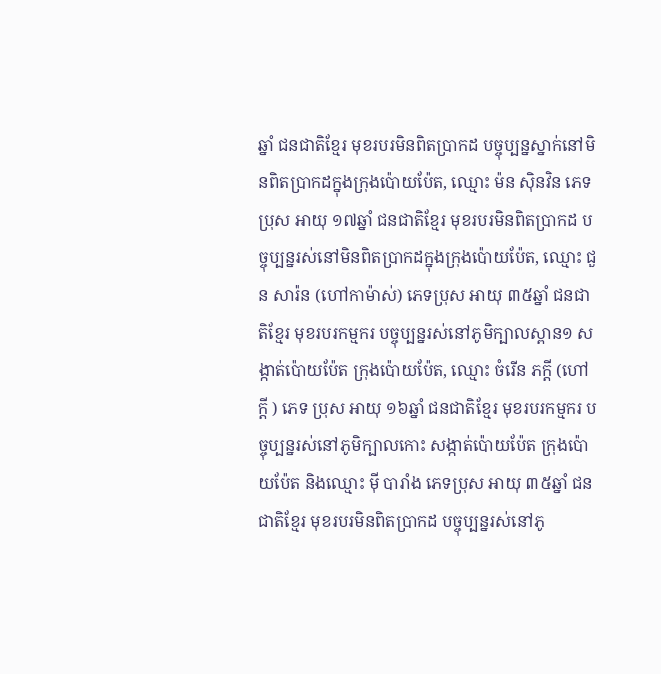ឆ្នាំ ជនជាតិខ្មែរ មុខរបរមិនពិតប្រាកដ បច្ចុប្បន្នស្នាក់នៅមិនពិតប្រាកដក្នុងក្រុងប៉ោយប៉ែត, ឈ្មោះ ម៉ន ស៊ិនវិន ភេទប្រុស អាយុ ១៧ឆ្នាំ ជនជាតិខ្មែរ មុខរបរមិនពិតប្រាកដ បច្ចុប្បន្នរស់នៅមិនពិតប្រាកដក្នុងក្រុងប៉ោយប៉ែត, ឈ្មោះ ជួន សារ៉ន (ហៅកាម៉ាស់) ភេទប្រុស អាយុ ៣៥ឆ្នាំ ជនជាតិខ្មែរ មុខរបរកម្មករ បច្ចុប្បន្នរស់នៅភូមិក្បាលស្ពាន១ សង្កាត់ប៉ោយប៉ែត ក្រុងប៉ោយប៉ែត, ឈ្មោះ ចំរើន ភក្តី (ហៅក្តី ) ភេទ ប្រុស អាយុ ១៦ឆ្នាំ ជនជាតិខ្មែរ មុខរបរកម្មករ បច្ចុប្បន្នរស់នៅភូមិក្បាលកោះ សង្កាត់ប៉ោយប៉ែត ក្រុងប៉ោយប៉ែត និងឈ្មោះ ម៉ី បារាំង ភេទប្រុស អាយុ ៣៥ឆ្នាំ ជនជាតិខ្មែរ មុខរបរមិនពិតប្រាកដ បច្ចុប្បន្នរស់នៅភូ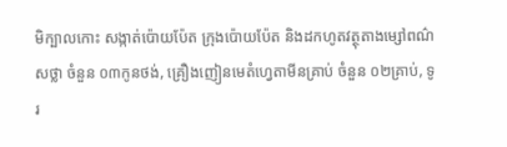មិក្បាលកោះ សង្កាត់ប៉ោយប៉ែត ក្រុងប៉ោយប៉ែត និងដកហូតវត្ថុតាងម្សៅពណ៌សថ្លា ចំនួន ០៣កូនថង់, គ្រឿងញៀនមេតំហ្វេតាមីនគ្រាប់ ចំនួន ០២គ្រាប់, ទូរ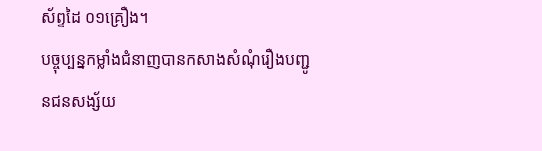ស័ព្ទដៃ ០១គ្រឿង។
បច្ចុប្បន្នកម្លាំងជំនាញបានកសាងសំណុំរឿងបញ្ជូនជនសង្ស័យ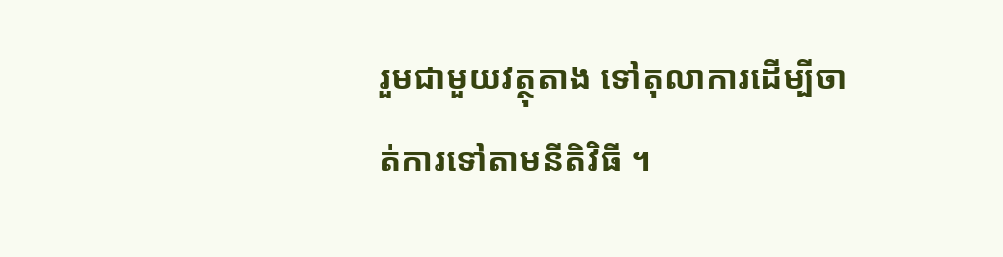រួមជាមួយវត្ថុតាង ទៅតុលាការដើម្បីចាត់ការទៅតាមនីតិវិធី ។